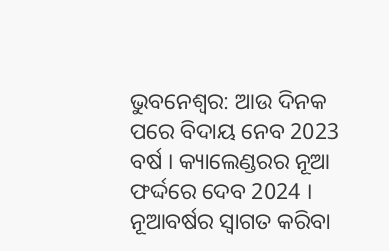ଭୁବନେଶ୍ବର: ଆଉ ଦିନକ ପରେ ବିଦାୟ ନେବ 2023 ବର୍ଷ । କ୍ୟାଲେଣ୍ଡରର ନୂଆ ଫର୍ଦ୍ଦରେ ଦେବ 2024 । ନୂଆବର୍ଷର ସ୍ବାଗତ କରିବା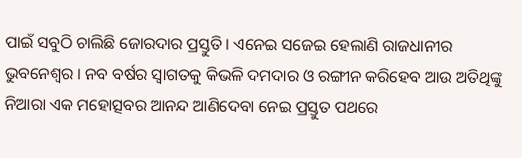ପାଇଁ ସବୁଠି ଚାଲିଛି ଜୋରଦାର ପ୍ରସ୍ତୁତି । ଏନେଇ ସଜେଇ ହେଲାଣି ରାଜଧାନୀର ଭୁବନେଶ୍ବର । ନବ ବର୍ଷର ସ୍ବାଗତକୁ କିଭଳି ଦମଦାର ଓ ରଙ୍ଗୀନ କରିହେବ ଆଉ ଅତିଥିଙ୍କୁ ନିଆରା ଏକ ମହୋତ୍ସବର ଆନନ୍ଦ ଆଣିଦେବା ନେଇ ପ୍ରସ୍ତୁତ ପଥରେ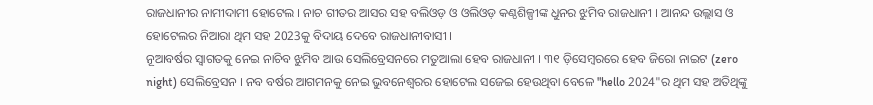ରାଜଧାନୀର ନାମୀଦାମୀ ହୋଟେଲ । ନାଚ ଗୀତର ଆସର ସହ ବଲିଓଡ଼ ଓ ଓଲିଓଡ଼ କଣ୍ଠଶିଳ୍ପୀଙ୍କ ଧୁନର ଝୁମିବ ରାଜଧାନୀ । ଆନନ୍ଦ ଉଲ୍ଲାସ ଓ ହୋଟେଲର ନିଆରା ଥିମ ସହ 2023କୁ ବିଦାୟ ଦେବେ ରାଜଧାନୀବାସୀ ।
ନୂଆବର୍ଷର ସ୍ବାଗତକୁ ନେଇ ନାଚିବ ଝୁମିବ ଆଉ ସେଲିବ୍ରେସନରେ ମତୁଆଲା ହେବ ରାଜଧାନୀ । ୩୧ ଡ଼ିସେମ୍ବରରେ ହେବ ଜିରୋ ନାଇଟ (zero night) ସେଲିବ୍ରେସନ । ନବ ବର୍ଷର ଆଗମନକୁ ନେଇ ଭୁବନେଶ୍ୱରର ହୋଟେଲ ସଜେଇ ହେଉଥିବା ବେଳେ "hello 2024"ର ଥିମ ସହ ଅତିଥିଙ୍କୁ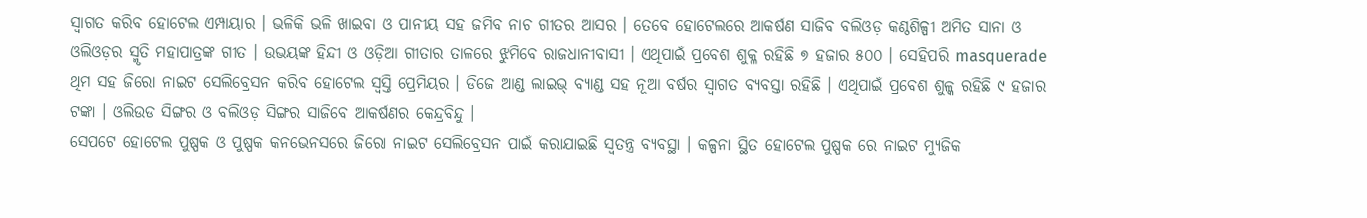ସ୍ବାଗତ କରିବ ହୋଟେଲ ଏମ୍ପାୟାର । ଭଳିକି ଭଳି ଖାଇବା ଓ ପାନୀୟ ସହ ଜମିବ ନାଚ ଗୀତର ଆସର । ତେବେ ହୋଟେଲରେ ଆକର୍ଷଣ ସାଜିବ ବଲିଓଡ଼ କଣ୍ଠଶିଳ୍ପୀ ଅମିତ ସାନା ଓ ଓଲିଓଡ଼ର ସ୍ମୃତି ମହାପାତ୍ରଙ୍କ ଗୀତ । ଉଭୟଙ୍କ ହିନ୍ଦୀ ଓ ଓଡ଼ିଆ ଗୀତାର ତାଳରେ ଝୁମିବେ ରାଜଧାନୀବାସୀ । ଏଥିପାଇଁ ପ୍ରବେଶ ଶୁକ୍ଳ ରହିଛି ୭ ହଜାର ୫୦୦ । ସେହିପରି masquerade ଥିମ ସହ ଜିରୋ ନାଇଟ ସେଲିବ୍ରେସନ କରିବ ହୋଟେଲ ସ୍ବସ୍ତି ପ୍ରେମିୟର । ଡିଜେ ଆଣ୍ଡ ଲାଇଭ୍ ବ୍ୟାଣ୍ଡ ସହ ନୂଆ ବର୍ଷର ସ୍ବାଗତ ବ୍ୟବସ୍ତା ରହିଛି । ଏଥିପାଇଁ ପ୍ରବେଶ ଶୁଳ୍କ ରହିଛି ୯ ହଜାର ଟଙ୍କା । ଓଲିଉଡ ସିଙ୍ଗର ଓ ବଲିଓଡ଼ ସିଙ୍ଗର ସାଜିବେ ଆକର୍ଷଣର କେନ୍ଦ୍ରବିନ୍ଦୁ ।
ସେପଟେ ହୋଟେଲ ପୁଷ୍ପକ ଓ ପୁଷ୍ପକ କନଭେନସରେ ଜିରୋ ନାଇଟ ସେଲିବ୍ରେସନ ପାଇଁ କରାଯାଇଛି ସ୍ବତନ୍ତ୍ର ବ୍ୟବସ୍ଥା । କଳ୍ପନା ସ୍ଥିତ ହୋଟେଲ ପୁଷ୍ପକ ରେ ନାଇଟ ମ୍ୟୁଜିକ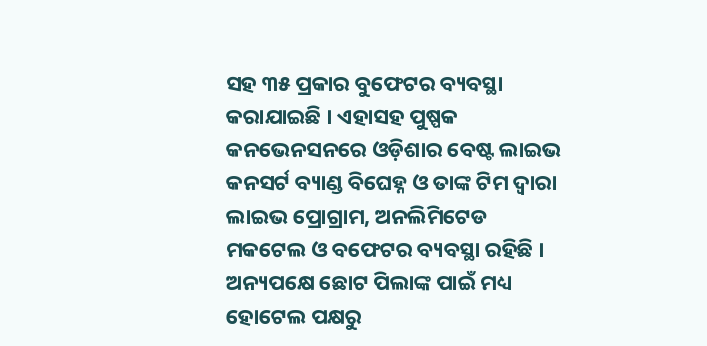ସହ ୩୫ ପ୍ରକାର ବୁଫେଟର ବ୍ୟବସ୍ଥା କରାଯାଇଛି । ଏହାସହ ପୁଷ୍ପକ କନଭେନସନରେ ଓଡ଼ିଶାର ବେଷ୍ଟ ଲାଇଭ କନସର୍ଟ ବ୍ୟାଣ୍ଡ ବିଘେହ୍ନ ଓ ତାଙ୍କ ଟିମ ଦ୍ଵାରା ଲାଇଭ ପ୍ରୋଗ୍ରାମ, ଅନଲିମିଟେଡ ମକଟେଲ ଓ ବଫେଟର ବ୍ୟବସ୍ଥା ରହିଛି । ଅନ୍ୟପକ୍ଷେ ଛୋଟ ପିଲାଙ୍କ ପାଇଁ ମଧ୍ୟ ହୋଟେଲ ପକ୍ଷରୁ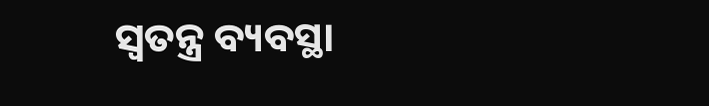ସ୍ବତନ୍ତ୍ର ବ୍ୟବସ୍ଥା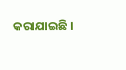କରାଯାଇଛି ।